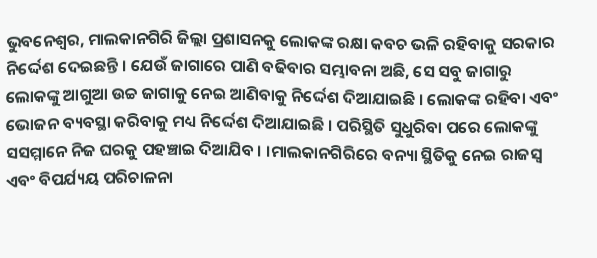ଭୁବନେଶ୍ୱର, ମାଲକାନଗିରି ଜିଲ୍ଲା ପ୍ରଶାସନକୁ ଲୋକଙ୍କ ରକ୍ଷା କବଚ ଭଳି ରହିବାକୁ ସରକାର ନିର୍ଦ୍ଦେଶ ଦେଇଛନ୍ତି । ଯେଉଁ ଜାଗାରେ ପାଣି ବଢିବାର ସମ୍ଭାବନା ଅଛି, ସେ ସବୁ ଜାଗାରୁ ଲୋକଙ୍କୁ ଆଗୁଆ ଉଚ୍ଚ ଜାଗାକୁ ନେଇ ଆଣିବାକୁ ନିର୍ଦ୍ଦେଶ ଦିଆଯାଇଛି । ଲୋକଙ୍କ ରହିବା ଏବଂ ଭୋଜନ ବ୍ୟବସ୍ଥା କରିବାକୁ ମଧ୍ୟ ନିର୍ଦ୍ଦେଶ ଦିଆଯାଇଛି । ପରିସ୍ଥିତି ସୁଧୁରିବା ପରେ ଲୋକଙ୍କୁ ସସମ୍ମାନେ ନିଜ ଘରକୁ ପହଞ୍ଚାଇ ଦିଆଯିବ । ।ମାଲକାନଗିରିରେ ବନ୍ୟା ସ୍ଥିତିକୁ ନେଇ ରାଜସ୍ବ ଏବଂ ବିପର୍ଯ୍ୟୟ ପରିଚାଳନା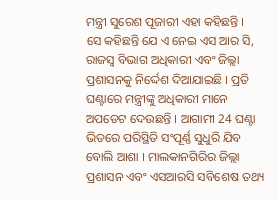ମନ୍ତ୍ରୀ ସୁରେଶ ପୂଜାରୀ ଏହା କହିଛନ୍ତି ।
ସେ କହିଛନ୍ତି ଯେ ଏ ନେଇ ଏସ ଆର ସି, ରାଜସ୍ୱ ବିଭାଗ ଅଧିକାରୀ ଏବଂ ଜିଲ୍ଲା ପ୍ରଶାସନକୁ ନିର୍ଦ୍ଦେଶ ଦିଆଯାଇଛି । ପ୍ରତି ଘଣ୍ଟାରେ ମନ୍ତ୍ରୀଙ୍କୁ ଅଧିକାରୀ ମାନେ ଅପଡେଟ ଦେଉଛନ୍ତି । ଆଗାମୀ 24 ଘଣ୍ଟା ଭିତରେ ପରିସ୍ଥିତି ସଂପୂର୍ଣ୍ଣ ସୁଧୁରି ଯିବ ବୋଲି ଆଶା । ମାଲକାନଗିରିର ଜିଲ୍ଲା ପ୍ରଶାସନ ଏବଂ ଏସଆରସି ସବିଶେଷ ତଥ୍ୟ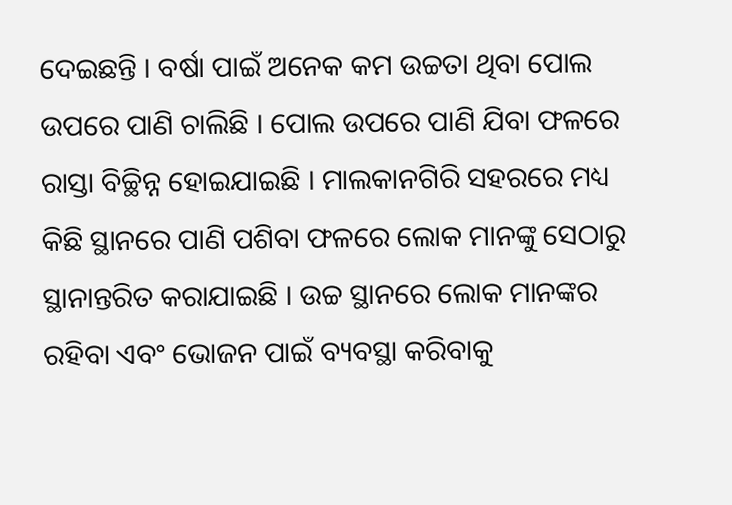ଦେଇଛନ୍ତି । ବର୍ଷା ପାଇଁ ଅନେକ କମ ଉଚ୍ଚତା ଥିବା ପୋଲ ଉପରେ ପାଣି ଚାଲିଛି । ପୋଲ ଉପରେ ପାଣି ଯିବା ଫଳରେ ରାସ୍ତା ବିଚ୍ଛିନ୍ନ ହୋଇଯାଇଛି । ମାଲକାନଗିରି ସହରରେ ମଧ୍ୟ କିଛି ସ୍ଥାନରେ ପାଣି ପଶିବା ଫଳରେ ଲୋକ ମାନଙ୍କୁ ସେଠାରୁ ସ୍ଥାନାନ୍ତରିତ କରାଯାଇଛି । ଉଚ୍ଚ ସ୍ଥାନରେ ଲୋକ ମାନଙ୍କର ରହିବା ଏବଂ ଭୋଜନ ପାଇଁ ବ୍ୟବସ୍ଥା କରିବାକୁ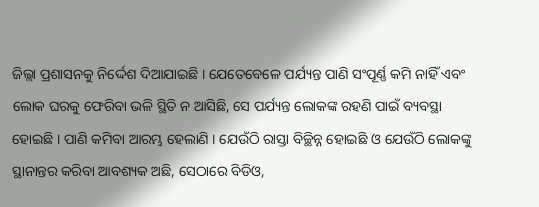ଜିଲ୍ଲା ପ୍ରଶାସନକୁ ନିର୍ଦ୍ଦେଶ ଦିଆଯାଇଛି । ଯେତେବେଳେ ପର୍ଯ୍ୟନ୍ତ ପାଣି ସଂପୂର୍ଣ୍ଣ କମି ନାହିଁ ଏବଂ ଲୋକ ଘରକୁ ଫେରିବା ଭଳି ସ୍ଥିତି ନ ଆସିଛି, ସେ ପର୍ଯ୍ୟନ୍ତ ଲୋକଙ୍କ ରହଣି ପାଇଁ ବ୍ୟବସ୍ଥା ହୋଇଛି । ପାଣି କମିବା ଆରମ୍ଭ ହେଲାଣି । ଯେଉଁଠି ରାସ୍ତା ବିଚ୍ଛିନ୍ନ ହୋଇଛି ଓ ଯେଉଁଠି ଲୋକଙ୍କୁ ସ୍ଥାନାନ୍ତର କରିବା ଆବଶ୍ୟକ ଅଛି, ସେଠାରେ ବିଡିଓ,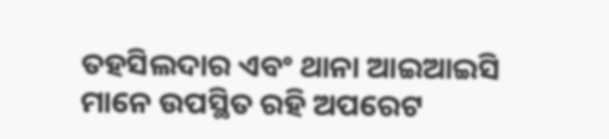ତହସିଲଦାର ଏବଂ ଥାନା ଆଇଆଇସି ମାନେ ଉପସ୍ଥିତ ରହି ଅପରେଟ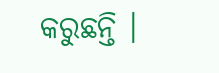କରୁଛନ୍ତି ।